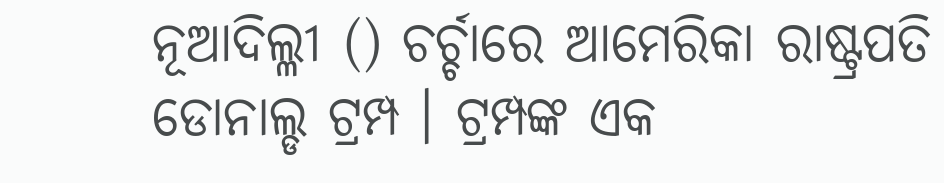ନୂଆଦିଲ୍ଳୀ () ଚର୍ଚ୍ଚାରେ ଆମେରିକା ରାଷ୍ଟ୍ରପତି ଡୋନାଲ୍ଡ ଟ୍ରମ୍ପ । ଟ୍ରମ୍ପଙ୍କ ଏକ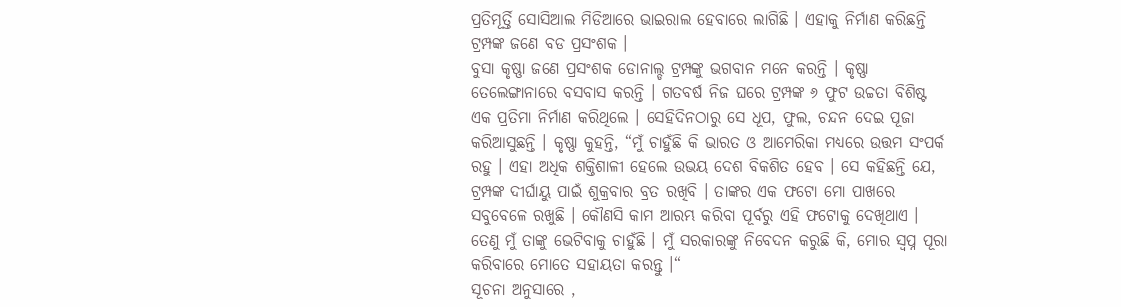ପ୍ରତିମୂର୍ତ୍ତି ସୋସିଆଲ ମିଡିଆରେ ଭାଇରାଲ ହେବାରେ ଲାଗିଛି । ଏହାକୁ ନିର୍ମାଣ କରିଛନ୍ତି ଟ୍ରମ୍ପଙ୍କ ଜଣେ ବଡ ପ୍ରସଂଶକ ।
ବୁସା କୃଷ୍ଣା ଜଣେ ପ୍ରସଂଶକ ଡୋନାଲ୍ଡ ଟ୍ରମ୍ପଙ୍କୁ ଭଗବାନ ମନେ କରନ୍ତି । କୃଷ୍ଣା ତେଲେଙ୍ଗାନାରେ ବସବାସ କରନ୍ତି । ଗତବର୍ଷ ନିଜ ଘରେ ଟ୍ରମ୍ପଙ୍କ ୬ ଫୁଟ ଉଚ୍ଚତା ବିଶିଷ୍ଟ ଏକ ପ୍ରତିମା ନିର୍ମାଣ କରିଥିଲେ । ସେହିଦିନଠାରୁ ସେ ଧୂପ, ଫୁଲ, ଚନ୍ଦନ ଦେଇ ପୂଜା କରିଆସୁଛନ୍ତି । କୃଷ୍ଣା କୁହନ୍ତି, “ମୁଁ ଚାହୁଁଛି କି ଭାରତ ଓ ଆମେରିକା ମଧ୍ୟରେ ଉତ୍ତମ ସଂପର୍କ ରହୁ । ଏହା ଅଧିକ ଶକ୍ତିଶାଳୀ ହେଲେ ଉଭୟ ଦେଶ ବିକଶିତ ହେବ । ସେ କହିଛନ୍ତି ଯେ, ଟ୍ରମ୍ପଙ୍କ ଦୀର୍ଘାୟୁ ପାଇଁ ଶୁକ୍ରବାର ବ୍ରତ ରଖିବି । ତାଙ୍କର ଏକ ଫଟୋ ମୋ ପାଖରେ ସବୁବେଳେ ରଖୁଛି । କୌଣସି କାମ ଆରମ୍ଭ କରିବା ପୂର୍ବରୁ ଏହି ଫଟୋକୁ ଦେଖିଥାଏ । ତେଣୁ ମୁଁ ତାଙ୍କୁ ଭେଟିବାକୁ ଚାହୁଁଛି । ମୁଁ ସରକାରଙ୍କୁ ନିବେଦନ କରୁଛି କି, ମୋର ସ୍ୱପ୍ନ ପୂରା କରିବାରେ ମୋତେ ସହାୟତା କରନ୍ତୁ ।“
ସୂଚନା ଅନୁସାରେ ,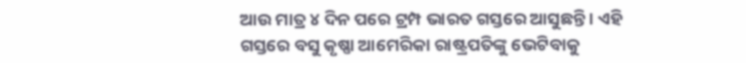ଆଉ ମାତ୍ର ୪ ଦିନ ପରେ ଟ୍ରମ୍ପ ଭାରତ ଗସ୍ତରେ ଆସୁଛନ୍ତି । ଏହି ଗସ୍ତରେ ବସୁ କୃଷ୍ଣା ଆମେରିକା ରାଷ୍ଟ୍ରପତିଙ୍କୁ ଭେଟିବାକୁ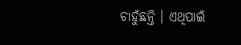ଚାହୁଁଛନ୍ତି । ଏଥିପାଇଁ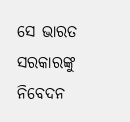ସେ ଭାରତ ସରକାରଙ୍କୁ ନିବେଦନ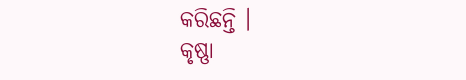କରିଛନ୍ତି ।
କୃଷ୍ଣା